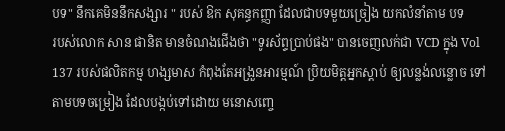បទ" នឹកគេមិននឹកសង្សារ " របស់ ឱក សុគន្ធកញ្ញា ដែលជាបទមួយច្រៀង យកលំនាំតាម បទ
របស់លោក សាន ផានិត មានចំណងជើងថា "ទូរស័ព្ទប្រាប់ផង" បានចេញលក់ជា VCD ក្នុង Vol
137 របស់ផលិតកម្ម ហង្សមាស កំពុងតែអង្រួនអារម្មណ៍ ប្រិយមិត្តអ្នកស្ដាប់ ឲ្យលន្លង់លន្លោច ទៅ
តាមបទចម្រៀង ដែលបង្កប់ទៅដោយ មនោសញ្ចេ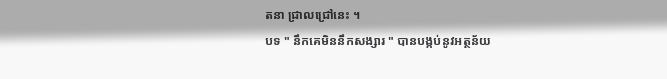តនា ជ្រាលជ្រៅនេះ ។
បទ " នឹកគេមិននឹកសង្សារ " បានបង្កប់នូវអត្ថន័យ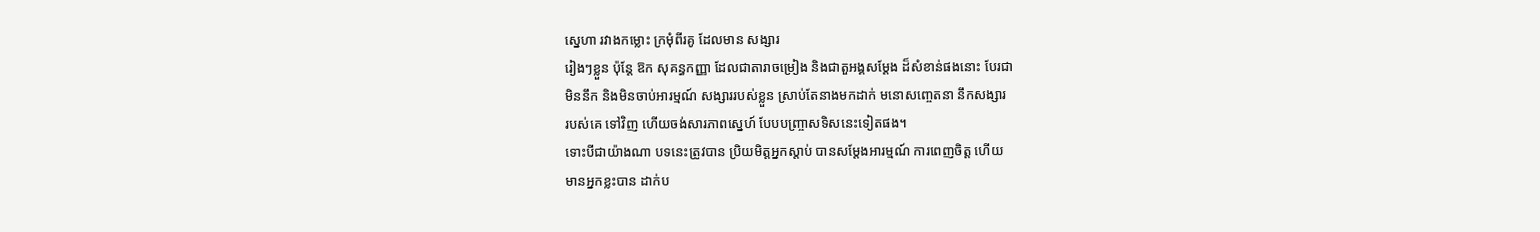ស្នេហា រវាងកម្លោះ ក្រមុំពីរគូ ដែលមាន សង្សារ
រៀងៗខ្លួន ប៉ុន្តែ ឱក សុគន្ធកញ្ញា ដែលជាតារាចម្រៀង និងជាតួអង្គសម្ដែង ដ៏សំខាន់ផងនោះ បែរជា
មិននឹក និងមិនចាប់អារម្មណ៍ សង្សាររបស់ខ្លួន ស្រាប់តែនាងមកដាក់ មនោសញ្ចេតនា នឹកសង្សារ
របស់គេ ទៅវិញ ហើយចង់សារភាពស្នេហ៍ បែបបញ្ច្រាសទិសនេះទៀតផង។
ទោះបីជាយ៉ាងណា បទនេះត្រូវបាន ប្រិយមិត្តអ្នកស្ដាប់ បានសម្ដែងអារម្មណ៍ ការពេញចិត្ត ហើយ
មានអ្នកខ្លះបាន ដាក់ប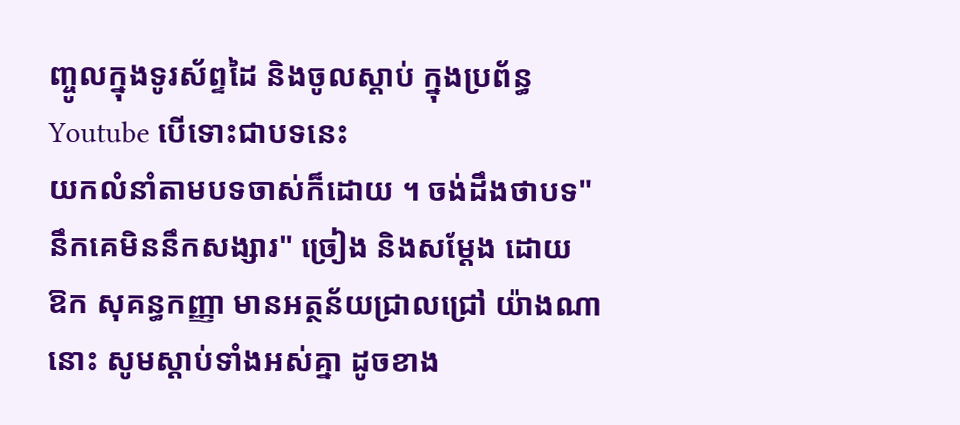ញ្ចូលក្នុងទូរស័ព្ទដៃ និងចូលស្ដាប់ ក្នុងប្រព័ន្ធ Youtube បើទោះជាបទនេះ
យកលំនាំតាមបទចាស់ក៏ដោយ ។ ចង់ដឹងថាបទ"នឹកគេមិននឹកសង្សារ" ច្រៀង និងសម្ដែង ដោយ
ឱក សុគន្ធកញ្ញា មានអត្ថន័យជ្រាលជ្រៅ យ៉ាងណានោះ សូមស្ដាប់ទាំងអស់គ្នា ដូចខាង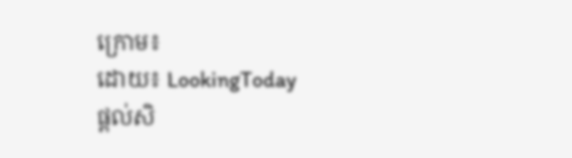ក្រោម៖
ដោយ៖ LookingToday
ផ្តល់សិ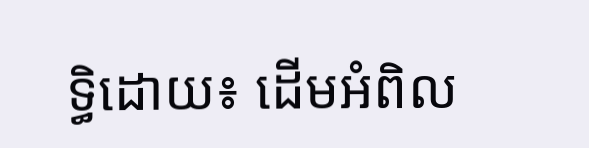ទ្ធិដោយ៖ ដើមអំពិល